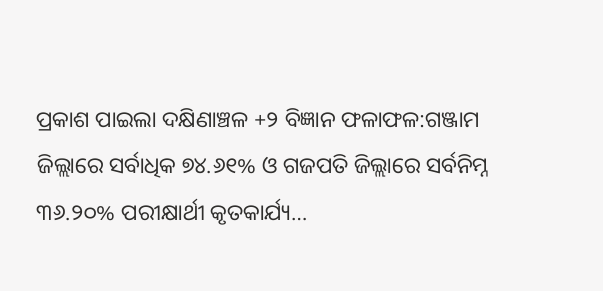ପ୍ରକାଶ ପାଇଲା ଦକ୍ଷିଣାଞ୍ଚଳ +୨ ବିଜ୍ଞାନ ଫଳାଫଳ:ଗଞ୍ଜାମ ଜିଲ୍ଲାରେ ସର୍ବାଧିକ ୭୪.୬୧% ଓ ଗଜପତି ଜିଲ୍ଲାରେ ସର୍ବନିମ୍ନ ୩୬.୨୦% ପରୀକ୍ଷାର୍ଥୀ କୃତକାର୍ଯ୍ୟ…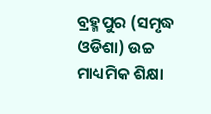ବ୍ରହ୍ମପୁର (ସମୃଦ୍ଧ ଓଡିଶା) ଉଚ୍ଚ ମାଧ୍ୟମିକ ଶିକ୍ଷା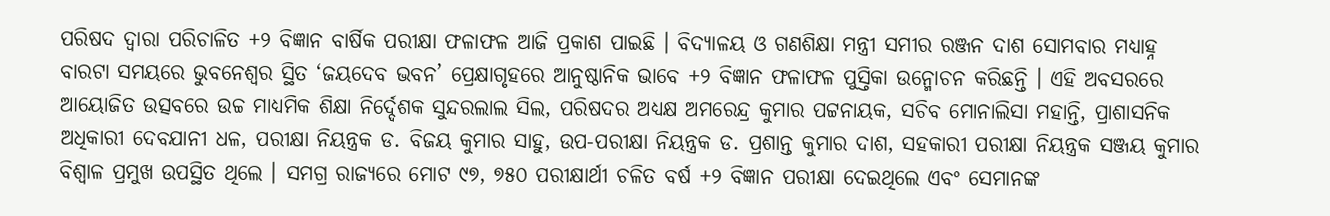ପରିଷଦ ଦ୍ୱାରା ପରିଚାଳିତ +୨ ବିଜ୍ଞାନ ବାର୍ଷିକ ପରୀକ୍ଷା ଫଳାଫଳ ଆଜି ପ୍ରକାଶ ପାଇଛି । ବିଦ୍ୟାଳୟ ଓ ଗଣଶିକ୍ଷା ମନ୍ତ୍ରୀ ସମୀର ରଞ୍ଜନ ଦାଶ ସୋମବାର ମଧ୍ୟାହ୍ନ ବାରଟା ସମୟରେ ଭୁବନେଶ୍ୱର ସ୍ଥିତ ‘ଜୟଦେବ ଭବନ’ ପ୍ରେକ୍ଷାଗୃହରେ ଆନୁଷ୍ଠାନିକ ଭାବେ +୨ ବିଜ୍ଞାନ ଫଳାଫଳ ପୁସ୍ତିକା ଉନ୍ମୋଚନ କରିଛନ୍ତି । ଏହି ଅବସରରେ ଆୟୋଜିତ ଉତ୍ସବରେ ଉଚ୍ଚ ମାଧ୍ୟମିକ ଶିକ୍ଷା ନିର୍ଦ୍ଦେଶକ ସୁନ୍ଦରଲାଲ ସିଲ, ପରିଷଦର ଅଧ୍ୟକ୍ଷ ଅମରେନ୍ଦ୍ର କୁମାର ପଟ୍ଟନାୟକ, ସଚିବ ମୋନାଲିସା ମହାନ୍ତି, ପ୍ରାଶାସନିକ ଅଧିକାରୀ ଦେବଯାନୀ ଧଳ, ପରୀକ୍ଷା ନିୟନ୍ତ୍ରକ ଡ. ବିଜୟ କୁମାର ସାହୁ, ଉପ-ପରୀକ୍ଷା ନିୟନ୍ତ୍ରକ ଡ. ପ୍ରଶାନ୍ତ କୁମାର ଦାଶ, ସହକାରୀ ପରୀକ୍ଷା ନିୟନ୍ତ୍ରକ ସଞ୍ଜୟ କୁମାର ବିଶ୍ୱାଳ ପ୍ରମୁଖ ଉପସ୍ଥିତ ଥିଲେ । ସମଗ୍ର ରାଜ୍ୟରେ ମୋଟ ୯୭, ୭୫୦ ପରୀକ୍ଷାର୍ଥୀ ଚଳିତ ବର୍ଷ +୨ ବିଜ୍ଞାନ ପରୀକ୍ଷା ଦେଇଥିଲେ ଏବଂ ସେମାନଙ୍କ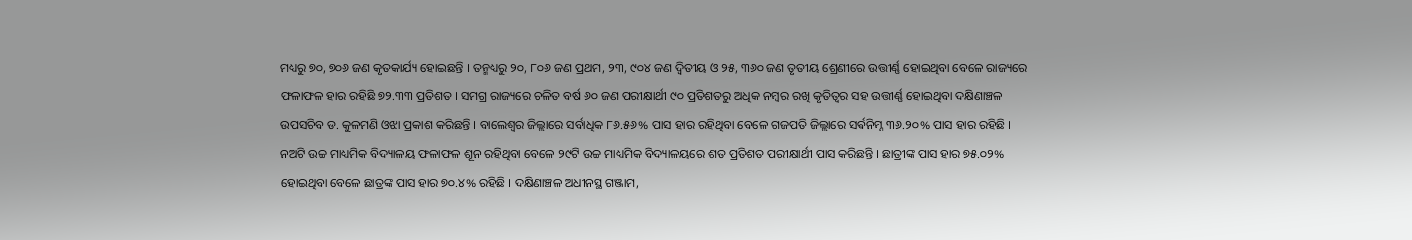ମଧ୍ୟରୁ ୭୦, ୭୦୬ ଜଣ କୃତକାର୍ଯ୍ୟ ହୋଇଛନ୍ତି । ତନ୍ମଧ୍ୟରୁ ୨୦, ୮୦୬ ଜଣ ପ୍ରଥମ, ୨୩, ୯୦୪ ଜଣ ଦ୍ଵିତୀୟ ଓ ୨୫, ୩୬୦ ଜଣ ତୃତୀୟ ଶ୍ରେଣୀରେ ଉତ୍ତୀର୍ଣ୍ଣ ହୋଇଥିବା ବେଳେ ରାଜ୍ୟରେ ଫଳାଫଳ ହାର ରହିଛି ୭୨.୩୩ ପ୍ରତିଶତ । ସମଗ୍ର ରାଜ୍ୟରେ ଚଳିତ ବର୍ଷ ୬୦ ଜଣ ପରୀକ୍ଷାର୍ଥୀ ୯୦ ପ୍ରତିଶତରୁ ଅଧିକ ନମ୍ବର ରଖି କୃତିତ୍ୱର ସହ ଉତ୍ତୀର୍ଣ୍ଣ ହୋଇଥିବା ଦକ୍ଷିଣାଞ୍ଚଳ ଉପସଚିବ ଡ. କୁଳମଣି ଓଝା ପ୍ରକାଶ କରିଛନ୍ତି । ବାଲେଶ୍ୱର ଜିଲ୍ଲାରେ ସର୍ବାଧିକ ୮୬.୫୬% ପାସ ହାର ରହିଥିବା ବେଳେ ଗଜପତି ଜିଲ୍ଲାରେ ସର୍ଵନିମ୍ନ ୩୬.୨୦% ପାସ ହାର ରହିଛି । ନଅଟି ଉଚ୍ଚ ମାଧ୍ୟମିକ ବିଦ୍ୟାଳୟ ଫଳାଫଳ ଶୂନ ରହିଥିବା ବେଳେ ୨୯ଟି ଉଚ୍ଚ ମାଧ୍ୟମିକ ବିଦ୍ୟାଳୟରେ ଶତ ପ୍ରତିଶତ ପରୀକ୍ଷାର୍ଥୀ ପାସ କରିଛନ୍ତି । ଛାତ୍ରୀଙ୍କ ପାସ ହାର ୭୫.୦୨% ହୋଇଥିବା ବେଳେ ଛାତ୍ରଙ୍କ ପାସ ହାର ୭୦.୪% ରହିଛି । ଦକ୍ଷିଣାଞ୍ଚଳ ଅଧୀନସ୍ଥ ଗଞ୍ଜାମ,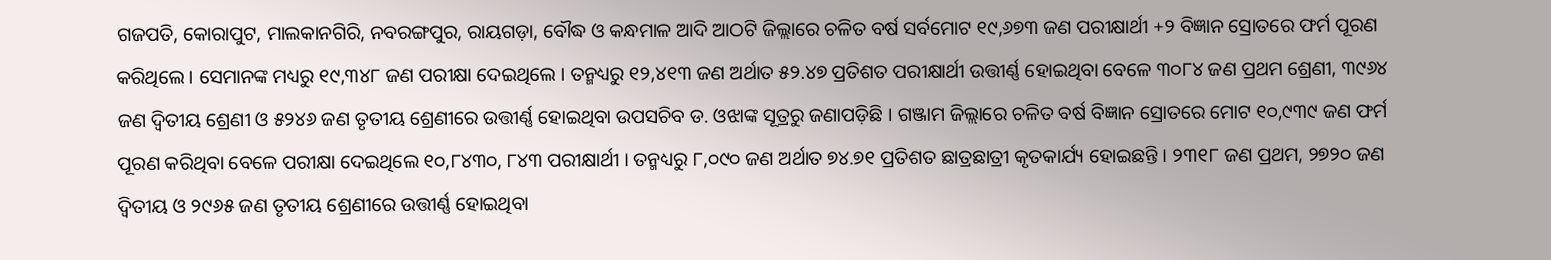ଗଜପତି, କୋରାପୁଟ, ମାଲକାନଗିରି, ନବରଙ୍ଗପୁର, ରାୟଗଡ଼ା, ବୌଦ୍ଧ ଓ କନ୍ଧମାଳ ଆଦି ଆଠଟି ଜିଲ୍ଲାରେ ଚଳିତ ବର୍ଷ ସର୍ବମୋଟ ୧୯,୬୭୩ ଜଣ ପରୀକ୍ଷାର୍ଥୀ +୨ ବିଜ୍ଞାନ ସ୍ରୋତରେ ଫର୍ମ ପୂରଣ କରିଥିଲେ । ସେମାନଙ୍କ ମଧ୍ୟରୁ ୧୯,୩୪୮ ଜଣ ପରୀକ୍ଷା ଦେଇଥିଲେ । ତନ୍ମଧ୍ୟରୁ ୧୨,୪୧୩ ଜଣ ଅର୍ଥାତ ୫୨.୪୭ ପ୍ରତିଶତ ପରୀକ୍ଷାର୍ଥୀ ଉତ୍ତୀର୍ଣ୍ଣ ହୋଇଥିବା ବେଳେ ୩୦୮୪ ଜଣ ପ୍ରଥମ ଶ୍ରେଣୀ, ୩୯୬୪ ଜଣ ଦ୍ଵିତୀୟ ଶ୍ରେଣୀ ଓ ୫୨୪୬ ଜଣ ତୃତୀୟ ଶ୍ରେଣୀରେ ଉତ୍ତୀର୍ଣ୍ଣ ହୋଇଥିବା ଉପସଚିବ ଡ. ଓଝାଙ୍କ ସୂତ୍ରରୁ ଜଣାପଡ଼ିଛି । ଗଞ୍ଜାମ ଜିଲ୍ଲାରେ ଚଳିତ ବର୍ଷ ବିଜ୍ଞାନ ସ୍ରୋତରେ ମୋଟ ୧୦,୯୩୯ ଜଣ ଫର୍ମ ପୂରଣ କରିଥିବା ବେଳେ ପରୀକ୍ଷା ଦେଇଥିଲେ ୧୦,୮୪୩୦, ୮୪୩ ପରୀକ୍ଷାର୍ଥୀ । ତନ୍ମଧ୍ୟରୁ ୮,୦୯୦ ଜଣ ଅର୍ଥାତ ୭୪.୭୧ ପ୍ରତିଶତ ଛାତ୍ରଛାତ୍ରୀ କୃତକାର୍ଯ୍ୟ ହୋଇଛନ୍ତି । ୨୩୧୮ ଜଣ ପ୍ରଥମ, ୨୭୨୦ ଜଣ ଦ୍ଵିତୀୟ ଓ ୨୯୬୫ ଜଣ ତୃତୀୟ ଶ୍ରେଣୀରେ ଉତ୍ତୀର୍ଣ୍ଣ ହୋଇଥିବା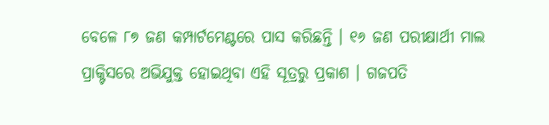ବେଳେ ୮୭ ଜଣ କମ୍ପାର୍ଟମେଣ୍ଟରେ ପାସ କରିଛନ୍ତି । ୧୬ ଜଣ ପରୀକ୍ଷାର୍ଥୀ ମାଲ ପ୍ରାକ୍ଟିସରେ ଅଭିଯୁକ୍ତ ହୋଇଥିବା ଏହି ସୂତ୍ରରୁ ପ୍ରକାଶ । ଗଜପତି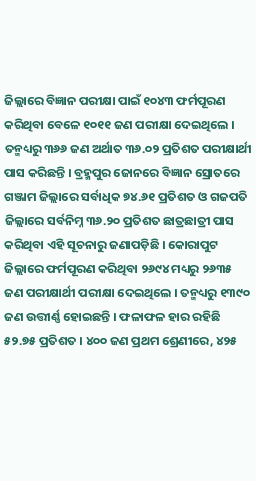ଜିଲ୍ଲାରେ ବିଜ୍ଞାନ ପରୀକ୍ଷା ପାଇଁ ୧୦୪୩ ଫର୍ମପୂରଣ କରିଥିବା ବେଳେ ୧୦୧୧ ଜଣ ପରୀକ୍ଷା ଦେଇଥିଲେ । ତନ୍ମଧ୍ୟରୁ ୩୬୬ ଜଣ ଅର୍ଥାତ ୩୬.୦୨ ପ୍ରତିଶତ ପରୀକ୍ଷାର୍ଥୀ ପାସ କରିଛନ୍ତି । ବ୍ରହ୍ମପୁର ଜୋନରେ ବିଜ୍ଞାନ ସ୍ରୋତରେ ଗଞ୍ଜାମ ଜିଲ୍ଲାରେ ସର୍ବାଧିକ ୭୪.୬୧ ପ୍ରତିଶତ ଓ ଗଜପତି ଜିଲ୍ଲାରେ ସର୍ବନିମ୍ନ ୩୬.୨୦ ପ୍ରତିଶତ ଛାତ୍ରଛାତ୍ରୀ ପାସ କରିଥିବା ଏହି ସୂଚନାରୁ ଜଣାପଡ଼ିଛି । କୋରାପୁଟ ଜିଲ୍ଲାରେ ଫର୍ମପୂରଣ କରିଥିବା ୨୬୯୪ ମଧ୍ୟରୁ ୨୬୩୫ ଜଣ ପରୀକ୍ଷାର୍ଥୀ ପରୀକ୍ଷା ଦେଇଥିଲେ । ତନ୍ମଧ୍ୟରୁ ୧୩୯୦ ଜଣ ଉତ୍ତୀର୍ଣ୍ଣ ହୋଇଛନ୍ତି । ଫଳାଫଳ ହାର ରହିଛି ୫୨.୭୫ ପ୍ରତିଶତ । ୪୦୦ ଜଣ ପ୍ରଥମ ଶ୍ରେଣୀରେ, ୪୨୫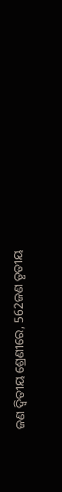ଜଣ ଦ୍ଵିତୀୟ ଶ୍ରେଣୀରେ, 562ଜଣ ତୃତୀୟ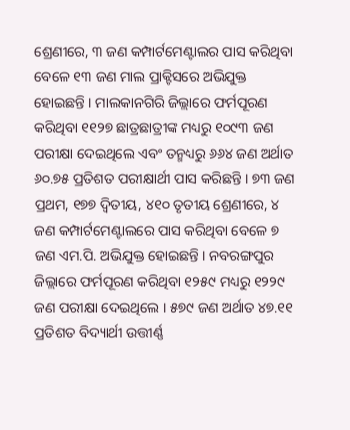ଶ୍ରେଣୀରେ, ୩ ଜଣ କମ୍ପାର୍ଟମେଣ୍ଟାଲର ପାସ କରିଥିବା ବେଳେ ୧୩ ଜଣ ମାଲ ପ୍ରାକ୍ଟିସରେ ଅଭିଯୁକ୍ତ ହୋଇଛନ୍ତି । ମାଲକାନଗିରି ଜିଲ୍ଲାରେ ଫର୍ମପୂରଣ କରିଥିବା ୧୧୨୭ ଛାତ୍ରଛାତ୍ରୀଙ୍କ ମଧ୍ୟରୁ ୧୦୯୩ ଜଣ ପରୀକ୍ଷା ଦେଇଥିଲେ ଏବଂ ତନ୍ମଧ୍ୟରୁ ୬୬୪ ଜଣ ଅର୍ଥାତ ୬୦.୭୫ ପ୍ରତିଶତ ପରୀକ୍ଷାର୍ଥୀ ପାସ କରିଛନ୍ତି । ୭୩ ଜଣ ପ୍ରଥମ, ୧୭୭ ଦ୍ଵିତୀୟ, ୪୧୦ ତୃତୀୟ ଶ୍ରେଣୀରେ, ୪ ଜଣ କମ୍ପାର୍ଟମେଣ୍ଟାଲରେ ପାସ କରିଥିବା ବେଳେ ୭ ଜଣ ଏମ.ପି. ଅଭିଯୁକ୍ତ ହୋଇଛନ୍ତି । ନବରଙ୍ଗପୁର ଜିଲ୍ଲାରେ ଫର୍ମପୂରଣ କରିଥିବା ୧୨୫୯ ମଧ୍ୟରୁ ୧୨୨୯ ଜଣ ପରୀକ୍ଷା ଦେଇଥିଲେ । ୫୭୯ ଜଣ ଅର୍ଥାତ ୪୭.୧୧ ପ୍ରତିଶତ ବିଦ୍ୟାର୍ଥୀ ଉତ୍ତୀର୍ଣ୍ଣ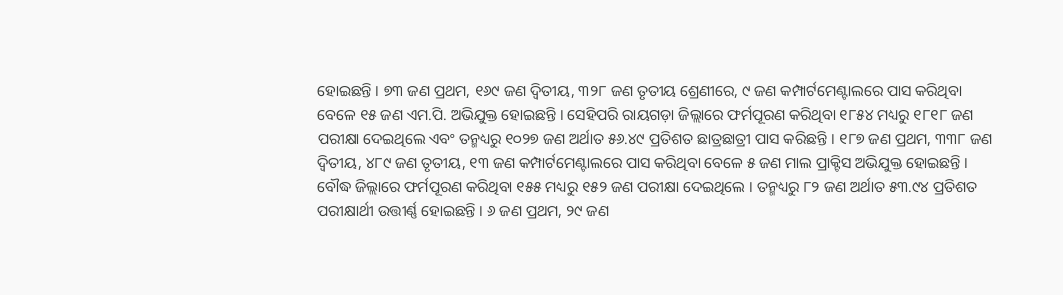ହୋଇଛନ୍ତି । ୭୩ ଜଣ ପ୍ରଥମ, ୧୬୯ ଜଣ ଦ୍ଵିତୀୟ, ୩୨୮ ଜଣ ତୃତୀୟ ଶ୍ରେଣୀରେ, ୯ ଜଣ କମ୍ପାର୍ଟମେଣ୍ଟାଲରେ ପାସ କରିଥିବା ବେଳେ ୧୫ ଜଣ ଏମ.ପି. ଅଭିଯୁକ୍ତ ହୋଇଛନ୍ତି । ସେହିପରି ରାୟଗଡ଼ା ଜିଲ୍ଲାରେ ଫର୍ମପୂରଣ କରିଥିବା ୧୮୫୪ ମଧ୍ୟରୁ ୧୮୧୮ ଜଣ ପରୀକ୍ଷା ଦେଇଥିଲେ ଏବଂ ତନ୍ମଧ୍ୟରୁ ୧୦୨୭ ଜଣ ଅର୍ଥାତ ୫୬.୪୯ ପ୍ରତିଶତ ଛାତ୍ରଛାତ୍ରୀ ପାସ କରିଛନ୍ତି । ୧୮୭ ଜଣ ପ୍ରଥମ, ୩୩୮ ଜଣ ଦ୍ଵିତୀୟ, ୪୮୯ ଜଣ ତୃତୀୟ, ୧୩ ଜଣ କମ୍ପାର୍ଟମେଣ୍ଟାଲରେ ପାସ କରିଥିବା ବେଳେ ୫ ଜଣ ମାଲ ପ୍ରାକ୍ଟିସ ଅଭିଯୁକ୍ତ ହୋଇଛନ୍ତି । ବୌଦ୍ଧ ଜିଲ୍ଲାରେ ଫର୍ମପୂରଣ କରିଥିବା ୧୫୫ ମଧ୍ୟରୁ ୧୫୨ ଜଣ ପରୀକ୍ଷା ଦେଇଥିଲେ । ତନ୍ମଧ୍ୟରୁ ୮୨ ଜଣ ଅର୍ଥାତ ୫୩.୯୪ ପ୍ରତିଶତ ପରୀକ୍ଷାର୍ଥୀ ଉତ୍ତୀର୍ଣ୍ଣ ହୋଇଛନ୍ତି । ୬ ଜଣ ପ୍ରଥମ, ୨୯ ଜଣ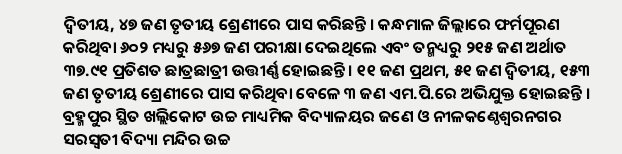ଦ୍ଵିତୀୟ, ୪୭ ଜଣ ତୃତୀୟ ଶ୍ରେଣୀରେ ପାସ କରିଛନ୍ତି । କନ୍ଧମାଳ ଜିଲ୍ଲାରେ ଫର୍ମପୂରଣ କରିଥିବା ୬୦୨ ମଧ୍ୟରୁ ୫୬୭ ଜଣ ପରୀକ୍ଷା ଦେଇଥିଲେ ଏବଂ ତନ୍ମଧ୍ୟରୁ ୨୧୫ ଜଣ ଅର୍ଥାତ ୩୭.୯୧ ପ୍ରତିଶତ ଛାତ୍ରଛାତ୍ରୀ ଉତ୍ତୀର୍ଣ୍ଣ ହୋଇଛନ୍ତି । ୧୧ ଜଣ ପ୍ରଥମ, ୫୧ ଜଣ ଦ୍ଵିତୀୟ, ୧୫୩ ଜଣ ତୃତୀୟ ଶ୍ରେଣୀରେ ପାସ କରିଥିବା ବେଳେ ୩ ଜଣ ଏମ.ପି.ରେ ଅଭିଯୁକ୍ତ ହୋଇଛନ୍ତି । ବ୍ରହ୍ମପୁର ସ୍ଥିତ ଖଲ୍ଲିକୋଟ ଉଚ୍ଚ ମାଧ୍ୟମିକ ବିଦ୍ୟାଳୟର ଜଣେ ଓ ନୀଳକଣ୍ଠେଶ୍ୱରନଗର ସରସ୍ୱତୀ ବିଦ୍ୟା ମନ୍ଦିର ଉଚ୍ଚ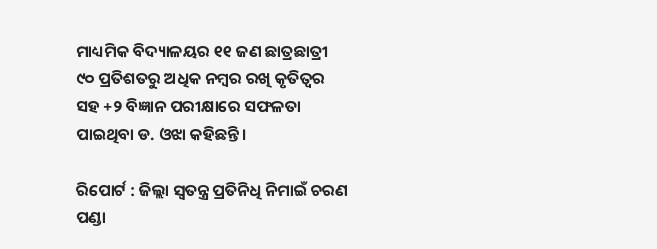ମାଧ୍ୟମିକ ବିଦ୍ୟାଳୟର ୧୧ ଜଣ ଛାତ୍ରଛାତ୍ରୀ ୯୦ ପ୍ରତିଶତରୁ ଅଧିକ ନମ୍ବର ରଖି କୃତିତ୍ୱର ସହ +୨ ବିଜ୍ଞାନ ପରୀକ୍ଷାରେ ସଫଳତା ପାଇଥିବା ଡ. ଓଝା କହିଛନ୍ତି ।

ରିପୋର୍ଟ : ଜିଲ୍ଲା ସ୍ୱତନ୍ତ୍ର ପ୍ରତିନିଧି ନିମାଇଁ ଚରଣ ପଣ୍ଡା